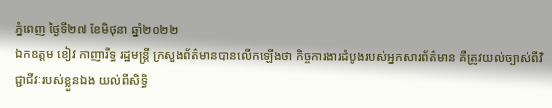ភ្នំពេញ ថ្ងៃទី២៧ ខែមិថុនា ឆ្នាំ២០២២
ឯកឧត្តម ខៀវ កាញារីទ្ធ រដ្ឋមន្រ្តី ក្រសួងព័ត៌មានបានលើកឡើងថា កិច្ចការងារដំបូងរបស់អ្នកសារព័ត៌មាន គឺត្រូវយល់ច្បាស់ពីវិជ្ជាជីវៈរបស់ខ្លួនឯង យល់ពីសិទ្ធិ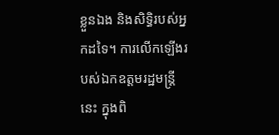ខ្លួនឯង និងសិទ្ធិរបស់អ្នកដទៃ។ ការលើកឡើងរបស់ឯកឧត្ដមរដ្ឋមន្រ្ដីនេះ ក្នុងពិ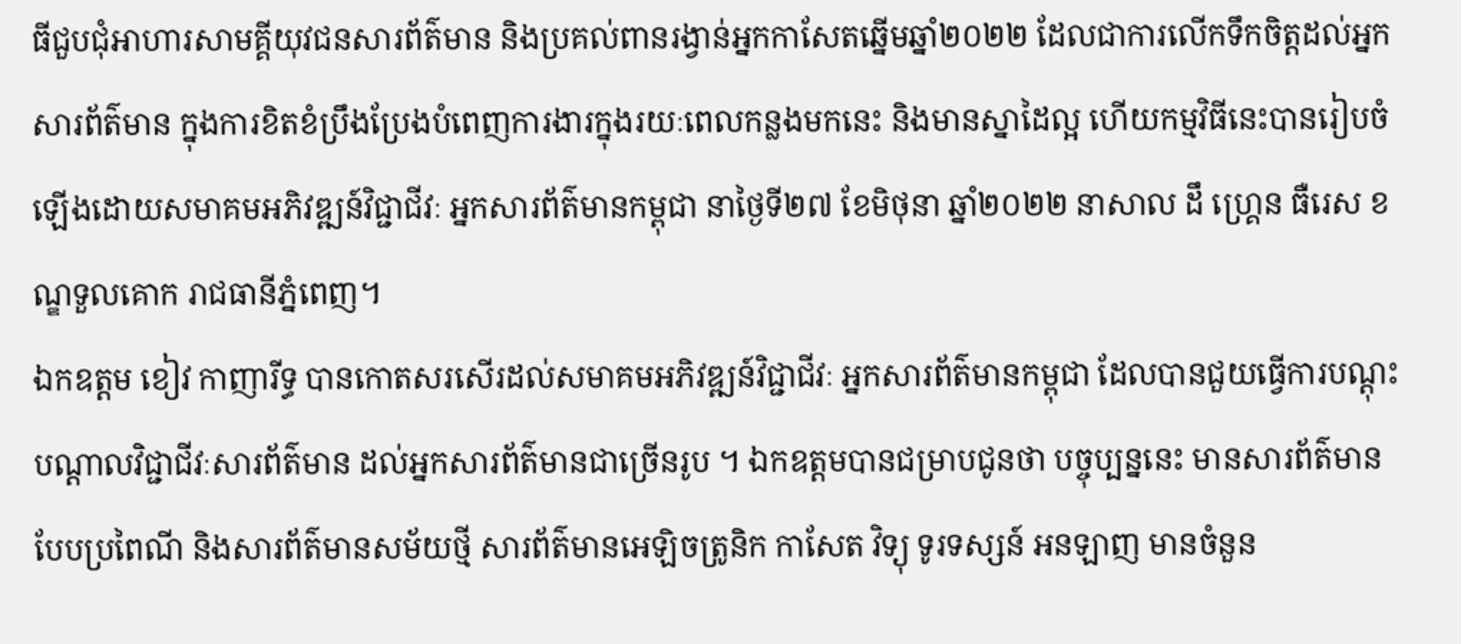ធីជួបជុំអាហារសាមគ្គីយុវជនសារព័ត៌មាន និងប្រគល់ពានរង្វាន់អ្នកកាសែតឆ្នើមឆ្នាំ២០២២ ដែលជាការលើកទឹកចិត្តដល់អ្នកសារព័ត៌មាន ក្នុងការខិតខំប្រឹងប្រែងបំពេញការងារក្នុងរយៈពេលកន្លងមកនេះ និងមានស្នាដៃល្អ ហើយកម្មវិធីនេះបានរៀបចំឡើងដោយសមាគមអភិវឌ្ឍន៍វិជ្ជាជីវៈ អ្នកសារព័ត៌មានកម្ពុជា នាថ្ងៃទី២៧ ខែមិថុនា ឆ្នាំ២០២២ នាសាល ដឹ ហ្រ្គេន ធឺរេស ខណ្ឌទួលគោក រាជធានីភ្នំពេញ។
ឯកឧត្តម ខៀវ កាញារីទ្ធ បានកោតសរសើរដល់សមាគមអភិវឌ្ឍន៍វិជ្ជាជីវៈ អ្នកសារព័ត៌មានកម្ពុជា ដែលបានជួយធ្វើការបណ្តុះបណ្តាលវិជ្ជាជីវៈសារព័ត៌មាន ដល់អ្នកសារព័ត៌មានជាច្រើនរូប ។ ឯកឧត្តមបានជម្រាបជូនថា បច្ចុប្បន្ននេះ មានសារព័ត៌មាន បែបប្រពៃណី និងសារព័ត៌មានសម័យថ្មី សារព័ត៌មានអេឡិចត្រូនិក កាសែត វិទ្យុ ទូរទស្សន៍ អនឡាញ មានចំនួន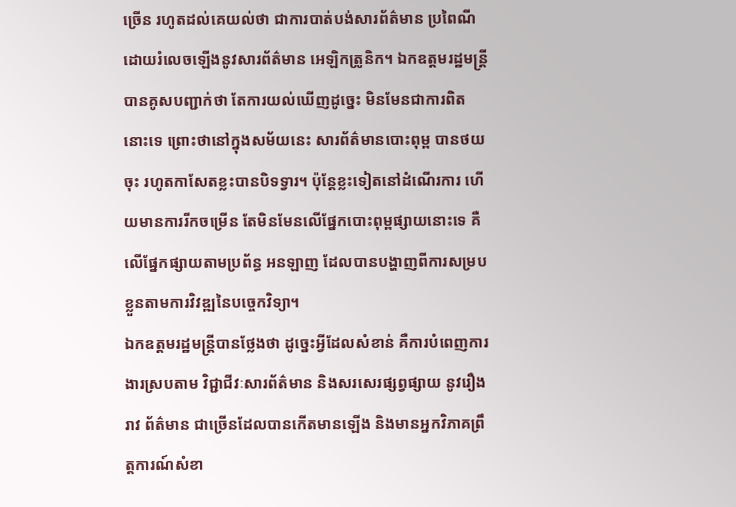ច្រើន រហូតដល់គេយល់ថា ជាការបាត់បង់សារព័ត៌មាន ប្រពៃណី ដោយរំលេចឡើងនូវសារព័ត៌មាន អេឡិកត្រូនិក។ ឯកឧត្តមរដ្ឋមន្រ្ដីបានគូសបញ្ជាក់ថា តែការយល់ឃើញដូច្នេះ មិនមែនជាការពិតនោះទេ ព្រោះថានៅក្នុងសម័យនេះ សារព័ត៌មានបោះពុម្ព បានថយចុះ រហូតកាសែតខ្លះបានបិទទ្វារ។ ប៉ុន្តែខ្លះទៀតនៅដំណើរការ ហើយមានការរីកចម្រើន តែមិនមែនលើផ្នែកបោះពុម្ពផ្សាយនោះទេ គឺលើផ្នែកផ្សាយតាមប្រព័ន្ធ អនឡាញ ដែលបានបង្ហាញពីការសម្របខ្លួនតាមការវិវឌ្ឍនៃបច្ចេកវិទ្យា។
ឯកឧត្ដមរដ្ឋមន្រ្ដីបានថ្លែងថា ដូច្នេះអ្វីដែលសំខាន់ គឺការបំពេញការងារស្របតាម វិជ្ជាជីវៈសារព័ត៌មាន និងសរសេរផ្សព្វផ្សាយ នូវរឿងរាវ ព័ត៌មាន ជាច្រើនដែលបានកើតមានឡើង និងមានអ្នកវិភាគព្រឹត្តការណ៍សំខា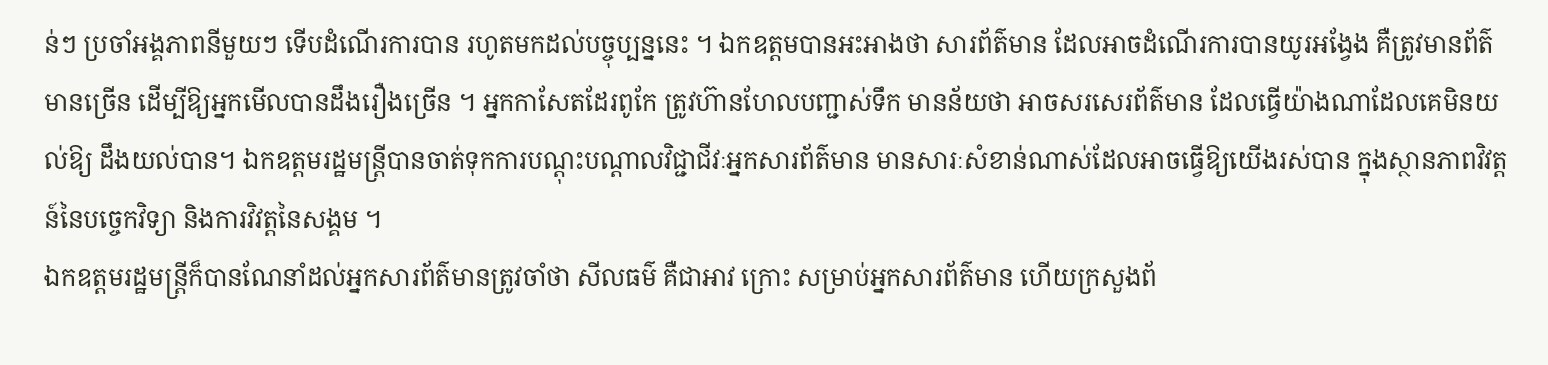ន់ៗ ប្រចាំអង្គភាពនីមួយៗ ទើបដំណើរការបាន រហូតមកដល់បច្ចុប្បន្ននេះ ។ ឯកឧត្ដមបានអះអាងថា សារព័ត៌មាន ដែលអាចដំណើរការបានយូរអង្វែង គឺត្រូវមានព័ត៌មានច្រើន ដើម្បីឱ្យអ្នកមើលបានដឹងរឿងច្រើន ។ អ្នកកាសែតដែរពូកែ ត្រូវហ៊ានហែលបញ្ជាស់ទឹក មានន័យថា អាចសរសេរព័ត៌មាន ដែលធ្វើយ៉ាងណាដែលគេមិនយល់ឱ្យ ដឹងយល់បាន។ ឯកឧត្ដមរដ្ឋមន្រ្ដីបានចាត់ទុកការបណ្តុះបណ្តាលវិជ្ជាជីវៈអ្នកសារព័ត៌មាន មានសារៈសំខាន់ណាស់ដែលអាចធ្វើឱ្យយើងរស់បាន ក្នុងស្ថានភាពវិវត្ដន៍នៃបច្ចេកវិទ្យា និងការវិវត្ដនៃសង្គម ។
ឯកឧត្ដមរដ្ឋមន្រ្ដីក៏បានណែនាំដល់អ្នកសារព័ត៌មានត្រូវចាំថា សីលធម៌ គឺជាអាវ ក្រោះ សម្រាប់អ្នកសារព័ត៌មាន ហើយក្រសួងព័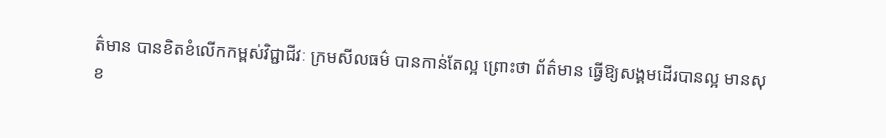ត៌មាន បានខិតខំលើកកម្ពស់វិជ្ជាជីវៈ ក្រមសីលធម៌ បានកាន់តែល្អ ព្រោះថា ព័ត៌មាន ធ្វើឱ្យសង្គមដើរបានល្អ មានសុខ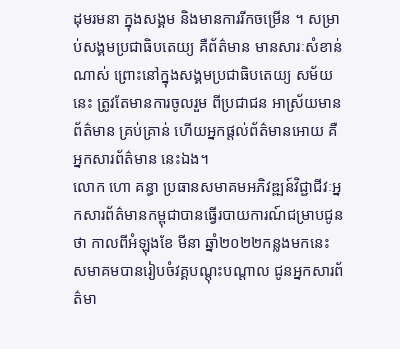ដុមរមនា ក្នុងសង្គម និងមានការរីកចម្រើន ។ សម្រាប់សង្គមប្រជាធិបតេយ្យ គឺព័ត៌មាន មានសារៈសំខាន់ណាស់ ព្រោះនៅក្នុងសង្គមប្រជាធិបតេយ្យ សម័យនេះ ត្រូវតែមានការចូលរួម ពីប្រជាជន អាស្រ័យមានព័ត៌មាន គ្រប់គ្រាន់ ហើយអ្នកផ្តល់ព័ត៌មានអោយ គឺអ្នកសារព័ត៌មាន នេះឯង។
លោក ហោ គន្ធា ប្រធានសមាគមអភិវឌ្ឍន៍វិជ្ជាជីវៈអ្នកសារព័ត៌មានកម្ពុជាបានធ្វើរបាយការណ៍ជម្រាបជូនថា កាលពីអំឡុងខែ មីនា ឆ្នាំ២០២២កន្លងមកនេះ សមាគមបានរៀបចំវគ្គបណ្តុះបណ្តាល ជូនអ្នកសារព័ត៌មា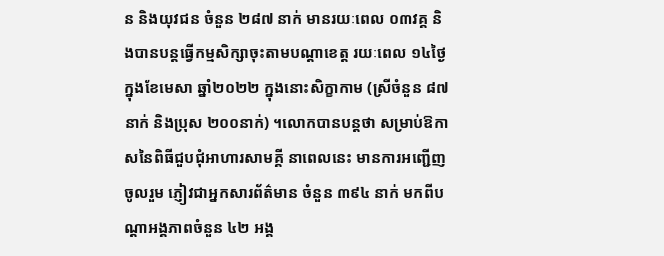ន និងយុវជន ចំនួន ២៨៧ នាក់ មានរយៈពេល ០៣វគ្គ និងបានបន្តធ្វើកម្មសិក្សាចុះតាមបណ្តាខេត្ត រយៈពេល ១៤ថ្ងៃ ក្នុងខែមេសា ឆ្នាំ២០២២ ក្នុងនោះសិក្ខាកាម (ស្រីចំនួន ៨៧នាក់ និងប្រុស ២០០នាក់) ។លោកបានបន្ដថា សម្រាប់ឱកាសនៃពិធីជួបជុំអាហារសាមគ្គី នាពេលនេះ មានការអញ្ជើញចូលរួម ភ្ញៀវជាអ្នកសារព័ត៌មាន ចំនួន ៣៩៤ នាក់ មកពីបណ្តាអង្គភាពចំនួន ៤២ អង្គ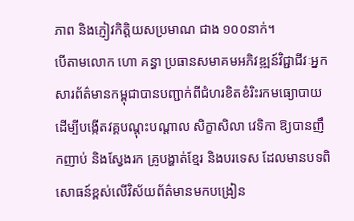ភាព និងភ្ញៀវកិត្តិយសប្រមាណ ជាង ១០០នាក់។
បើតាមលោក ហោ គន្ធា ប្រធានសមាគមអភិវឌ្ឍន៍វិជ្ជាជីវៈអ្នកសារព័ត៌មានកម្ពុជាបានបញ្ជាក់ពីជំហរខិតខំរិះរកមធ្យោបាយ ដើម្បីបង្កើតវគ្គបណ្តុះបណ្តាល សិក្ខាសិលា វេទិកា ឱ្យបានញឹកញាប់ និងស្វែងរក គ្រូបង្ហាត់ខ្មែរ និងបរទេស ដែលមានបទពិសោធន៍ខ្ពស់លើវិស័យព័ត៌មានមកបង្រៀន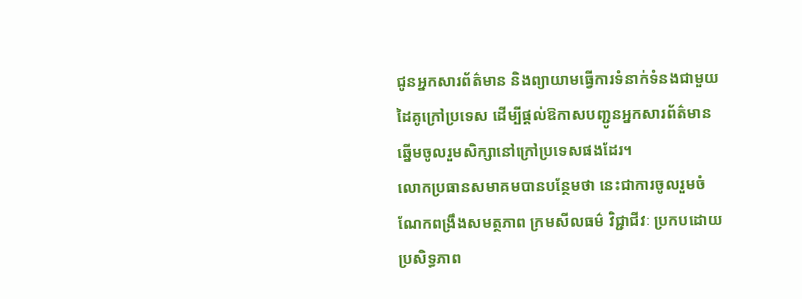ជូនអ្នកសារព័ត៌មាន និងព្យាយាមធ្វើការទំនាក់ទំនងជាមួយដៃគូក្រៅប្រទេស ដើម្បីផ្ដល់ឱកាសបញ្ជូនអ្នកសារព័ត៌មាន ឆ្នើមចូលរួមសិក្សានៅក្រៅប្រទេសផងដែរ។
លោកប្រធានសមាគមបានបន្ថែមថា នេះជាការចូលរួមចំណែកពង្រឹងសមត្ថភាព ក្រមសីលធម៌ វិជ្ជាជីវៈ ប្រកបដោយប្រសិទ្ធភាព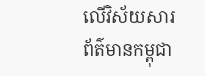លើវិស័យសារព័ត៌មានកម្ពុជា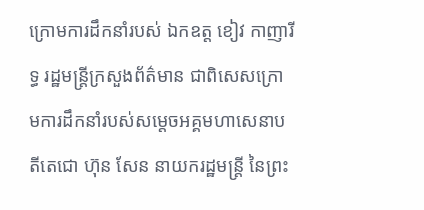ក្រោមការដឹកនាំរបស់ ឯកឧត្ត ខៀវ កាញារីទ្ធ រដ្ឋមន្ត្រីក្រសួងព័ត៌មាន ជាពិសេសក្រោមការដឹកនាំរបស់សម្តេចអគ្គមហាសេនាបតីតេជោ ហ៊ុន សែន នាយករដ្ឋមន្ត្រី នៃព្រះ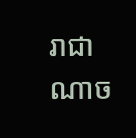រាជាណាច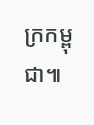ក្រកម្ពុជា៕